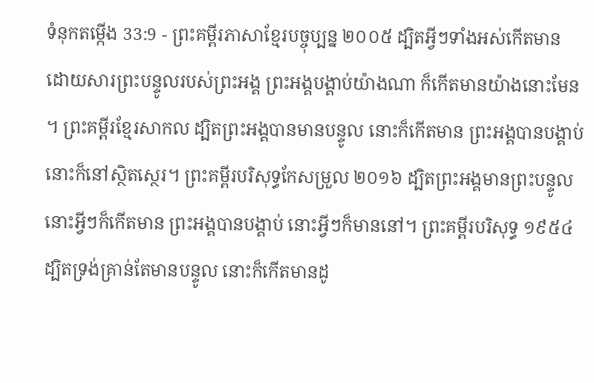ទំនុកតម្កើង 33:9 - ព្រះគម្ពីរភាសាខ្មែរបច្ចុប្បន្ន ២០០៥ ដ្បិតអ្វីៗទាំងអស់កើតមាន ដោយសារព្រះបន្ទូលរបស់ព្រះអង្គ ព្រះអង្គបង្គាប់យ៉ាងណា ក៏កើតមានយ៉ាងនោះមែន ។ ព្រះគម្ពីរខ្មែរសាកល ដ្បិតព្រះអង្គបានមានបន្ទូល នោះក៏កើតមាន ព្រះអង្គបានបង្គាប់ នោះក៏នៅស្ថិតស្ថេរ។ ព្រះគម្ពីរបរិសុទ្ធកែសម្រួល ២០១៦ ដ្បិតព្រះអង្គមានព្រះបន្ទូល នោះអ្វីៗក៏កើតមាន ព្រះអង្គបានបង្គាប់ នោះអ្វីៗក៏មាននៅ។ ព្រះគម្ពីរបរិសុទ្ធ ១៩៥៤ ដ្បិតទ្រង់គ្រាន់តែមានបន្ទូល នោះក៏កើតមានដូ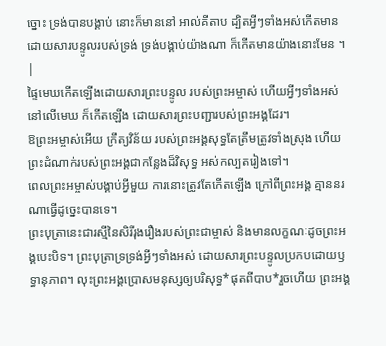ច្នោះ ទ្រង់បានបង្គាប់ នោះក៏មាននៅ អាល់គីតាប ដ្បិតអ្វីៗទាំងអស់កើតមាន ដោយសារបន្ទូលរបស់ទ្រង់ ទ្រង់បង្គាប់យ៉ាងណា ក៏កើតមានយ៉ាងនោះមែន ។ |
ផ្ទៃមេឃកើតឡើងដោយសារព្រះបន្ទូល របស់ព្រះអម្ចាស់ ហើយអ្វីៗទាំងអស់នៅលើមេឃ ក៏កើតឡើង ដោយសារព្រះបញ្ជារបស់ព្រះអង្គដែរ។
ឱព្រះអម្ចាស់អើយ ក្រឹត្យវិន័យ របស់ព្រះអង្គសុទ្ធតែត្រឹមត្រូវទាំងស្រុង ហើយព្រះដំណាក់របស់ព្រះអង្គជាកន្លែងដ៏វិសុទ្ធ អស់កល្បតរៀងទៅ។
ពេលព្រះអម្ចាស់បង្គាប់អ្វីមួយ ការនោះត្រូវតែកើតឡើង ក្រៅពីព្រះអង្គ គ្មាននរណាធ្វើដូច្នេះបានទេ។
ព្រះបុត្រានេះជារស្មីនៃសិរីរុងរឿងរបស់ព្រះជាម្ចាស់ និងមានលក្ខណៈដូចព្រះអង្គបេះបិទ។ ព្រះបុត្រាទ្រទ្រង់អ្វីៗទាំងអស់ ដោយសារព្រះបន្ទូលប្រកបដោយឫទ្ធានុភាព។ លុះព្រះអង្គប្រោសមនុស្សឲ្យបរិសុទ្ធ*ផុតពីបាប*រួចហើយ ព្រះអង្គ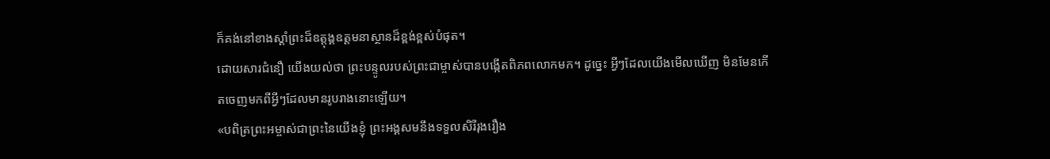ក៏គង់នៅខាងស្ដាំព្រះដ៏ឧត្តុង្គឧត្ដមនាស្ថានដ៏ខ្ពង់ខ្ពស់បំផុត។
ដោយសារជំនឿ យើងយល់ថា ព្រះបន្ទូលរបស់ព្រះជាម្ចាស់បានបង្កើតពិភពលោកមក។ ដូច្នេះ អ្វីៗដែលយើងមើលឃើញ មិនមែនកើតចេញមកពីអ្វីៗដែលមានរូបរាងនោះឡើយ។
«បពិត្រព្រះអម្ចាស់ជាព្រះនៃយើងខ្ញុំ ព្រះអង្គសមនឹងទទួលសិរីរុងរឿង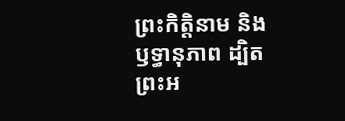ព្រះកិត្តិនាម និងឫទ្ធានុភាព ដ្បិតព្រះអ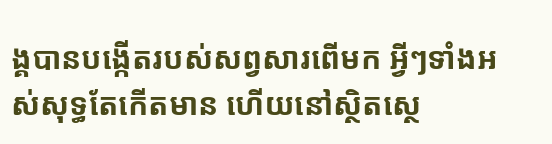ង្គបានបង្កើតរបស់សព្វសារពើមក អ្វីៗទាំងអស់សុទ្ធតែកើតមាន ហើយនៅស្ថិតស្ថេ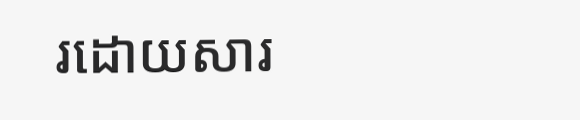រដោយសារ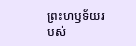ព្រះហឫទ័យរបស់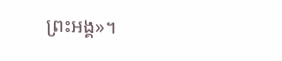ព្រះអង្គ»។